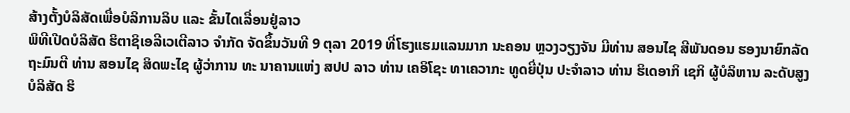ສ້າງຕັ້ງບໍລິສັດເພື່ອບໍລິການລິບ ແລະ ຂັ້ນໄດເລື່ອນຢູ່ລາວ
ພິທີເປີດບໍລິສັດ ຮິຕາຊິເອລີເວເຕີລາວ ຈຳກັດ ຈັດຂຶ້ນວັນທີ 9 ຕຸລາ 2019 ທີ່ໂຮງແຮມແລນມາກ ນະຄອນ ຫຼວງວຽງຈັນ ມີທ່ານ ສອນໄຊ ສີພັນດອນ ຮອງນາຍົກລັດຖະມົນຕີ ທ່ານ ສອນໄຊ ສິດພະໄຊ ຜູ້ວ່າການ ທະ ນາຄານແຫ່ງ ສປປ ລາວ ທ່ານ ເຄອິໂຊະ ທາເຄວາກະ ທູດຍີ່ປຸ່ນ ປະຈຳລາວ ທ່ານ ຮິເດອາກິ ເຊກິ ຜູ້ບໍລິຫານ ລະດັບສູງ ບໍລິສັດ ຮິ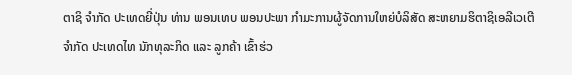ຕາຊິ ຈຳກັດ ປະເທດຍີ່ປຸ່ນ ທ່ານ ພອນເທບ ພອນປະພາ ກຳມະການຜູ້ຈັດການໃຫຍ່ບໍລິສັດ ສະຫຍາມຮິຕາຊິເອລີເວເຕີ ຈຳກັດ ປະເທດໄທ ນັກທຸລະກິດ ແລະ ລູກຄ້າ ເຂົ້າຮ່ວ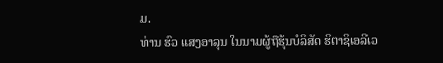ມ.
ທ່ານ ຮົວ ແສງອາລຸນ ໃນນາມຜູ້ຖືຮຸ້ນບໍລິສັດ ຮິຕາຊິເອລີເວ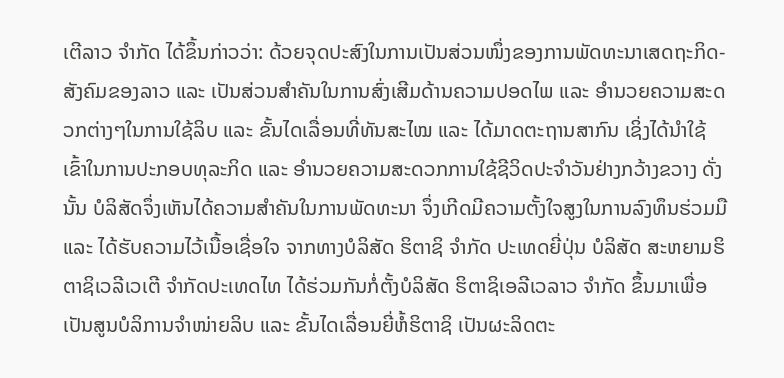ເຕີລາວ ຈຳກັດ ໄດ້ຂຶ້ນກ່າວວ່າ: ດ້ວຍຈຸດປະສົງໃນການເປັນສ່ວນໜຶ່ງຂອງການພັດທະນາເສດຖະກິດ-ສັງຄົມຂອງລາວ ແລະ ເປັນສ່ວນສຳຄັນໃນການສົ່ງເສີມດ້ານຄວາມປອດໄພ ແລະ ອຳນວຍຄວາມສະດວກຕ່າງໆໃນການໃຊ້ລິບ ແລະ ຂັ້ນໄດເລື່ອນທີ່ທັນສະໄໝ ແລະ ໄດ້ມາດຕະຖານສາກົນ ເຊິ່ງໄດ້ນຳໃຊ້ເຂົ້າໃນການປະກອບທຸລະກິດ ແລະ ອຳນວຍຄວາມສະດວກການໃຊ້ຊີວິດປະຈຳວັນຢ່າງກວ້າງຂວາງ ດັ່ງນັ້ນ ບໍລິສັດຈຶ່ງເຫັນໄດ້ຄວາມສຳຄັນໃນການພັດທະນາ ຈຶ່ງເກີດມີຄວາມຕັ້ງໃຈສູງໃນການລົງທຶນຮ່ວມມື ແລະ ໄດ້ຮັບຄວາມໄວ້ເນື້ອເຊື່ອໃຈ ຈາກທາງບໍລິສັດ ຮິຕາຊິ ຈຳກັດ ປະເທດຍີ່ປຸ່ນ ບໍລິສັດ ສະຫຍາມຮິຕາຊິເວລີເວເຕີ ຈຳກັດປະເທດໄທ ໄດ້ຮ່ວມກັນກໍ່ຕັ້ງບໍລິສັດ ຮິຕາຊິເອລີເວລາວ ຈຳກັດ ຂຶ້ນມາເພື່ອເປັນສູນບໍລິການຈຳໜ່າຍລິບ ແລະ ຂັ້ນໄດເລື່ອນຍີ່ຫໍ້ຮິຕາຊິ ເປັນຜະລິດຕະ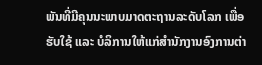ພັນທີ່ມີຄຸນນະພາບມາດຕະຖານລະດັບໂລກ ເພື່ອຮັບໃຊ້ ແລະ ບໍລິການໃຫ້ແກ່ສຳນັກງານອົງການຕ່າ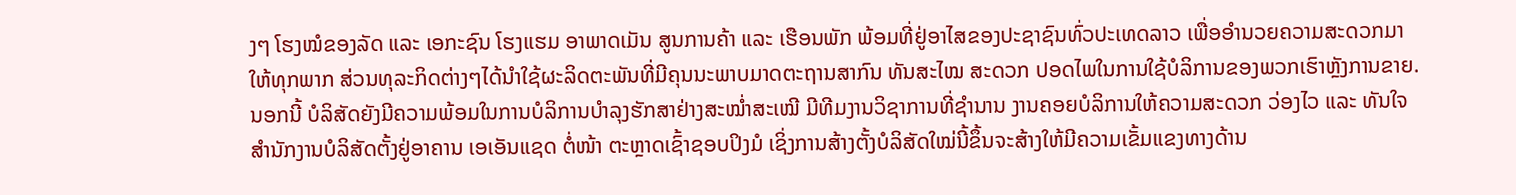ງໆ ໂຮງໝໍຂອງລັດ ແລະ ເອກະຊົນ ໂຮງແຮມ ອາພາດເມັນ ສູນການຄ້າ ແລະ ເຮືອນພັກ ພ້ອມທີ່ຢູ່ອາໄສຂອງປະຊາຊົນທົ່ວປະເທດລາວ ເພື່ອອຳນວຍຄວາມສະດວກມາໃຫ້ທຸກພາກ ສ່ວນທຸລະກິດຕ່າງໆໄດ້ນຳໃຊ້ຜະລິດຕະພັນທີ່ມີຄຸນນະພາບມາດຕະຖານສາກົນ ທັນສະໄໝ ສະດວກ ປອດໄພໃນການໃຊ້ບໍລິການຂອງພວກເຮົາຫຼັງການຂາຍ.
ນອກນີ້ ບໍລິສັດຍັງມີຄວາມພ້ອມໃນການບໍລິການບຳລຸງຮັກສາຢ່າງສະໝ່ຳສະເໝີ ມີທີມງານວິຊາການທີ່ຊຳນານ ງານຄອຍບໍລິການໃຫ້ຄວາມສະດວກ ວ່ອງໄວ ແລະ ທັນໃຈ ສຳນັກງານບໍລິສັດຕັ້ງຢູ່ອາຄານ ເອເອັນແຊດ ຕໍ່ໜ້າ ຕະຫຼາດເຊົ້າຊອບປິງມໍ ເຊິ່ງການສ້າງຕັ້ງບໍລິສັດໃໝ່ນີ້ຂຶ້ນຈະສ້າງໃຫ້ມີຄວາມເຂັ້ມແຂງທາງດ້ານ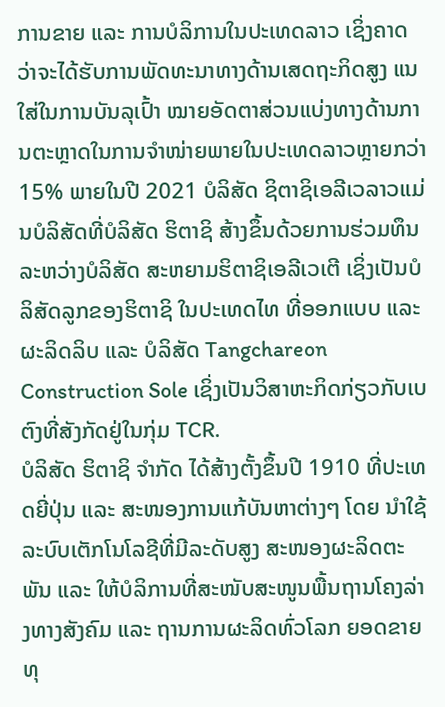ການຂາຍ ແລະ ການບໍລິການໃນປະເທດລາວ ເຊິ່ງຄາດວ່າຈະໄດ້ຮັບການພັດທະນາທາງດ້ານເສດຖະກິດສູງ ແນໃສ່ໃນການບັນລຸເປົ້າ ໝາຍອັດຕາສ່ວນແບ່ງທາງດ້ານການຕະຫຼາດໃນການຈຳໜ່າຍພາຍໃນປະເທດລາວຫຼາຍກວ່າ 15% ພາຍໃນປີ 2021 ບໍລິສັດ ຊິຕາຊິເອລີເວລາວແມ່ນບໍລິສັດທີ່ບໍລິສັດ ຮິຕາຊິ ສ້າງຂຶ້ນດ້ວຍການຮ່ວມທຶນລະຫວ່າງບໍລິສັດ ສະຫຍາມຮິຕາຊິເອລີເວເຕີ ເຊິ່ງເປັນບໍລິສັດລູກຂອງຮິຕາຊິ ໃນປະເທດໄທ ທີ່ອອກແບບ ແລະ ຜະລິດລິບ ແລະ ບໍລິສັດ Tangchareon Construction Sole ເຊິ່ງເປັນວິສາຫະກິດກ່ຽວກັບເບຕົງທີ່ສັງກັດຢູ່ໃນກຸ່ມ TCR.
ບໍລິສັດ ຮິຕາຊິ ຈຳກັດ ໄດ້ສ້າງຕັ້ງຂຶ້ນປີ 1910 ທີ່ປະເທດຍີ່ປຸ່ນ ແລະ ສະໜອງການແກ້ບັນຫາຕ່າງໆ ໂດຍ ນຳໃຊ້ລະບົບເຕັກໂນໂລຊີທີ່ມີລະດັບສູງ ສະໜອງຜະລິດຕະພັນ ແລະ ໃຫ້ບໍລິການທີ່ສະໜັບສະໜູນພື້ນຖານໂຄງລ່າງທາງສັງຄົມ ແລະ ຖານການຜະລິດທົ່ວໂລກ ຍອດຂາຍທຸ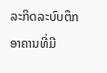ລະກິດລະບົບຕຶກ ອາຄານທີ່ມີ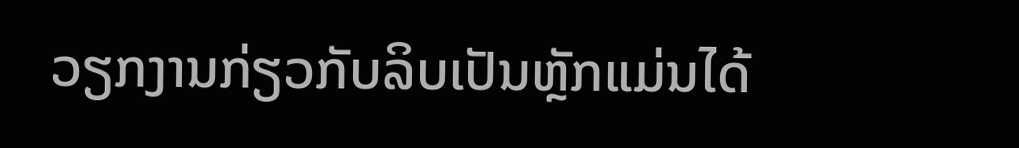ວຽກງານກ່ຽວກັບລິບເປັນຫຼັກແມ່ນໄດ້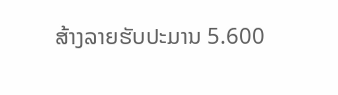ສ້າງລາຍຮັບປະມານ 5.600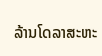ລ້ານໂດລາສະຫະ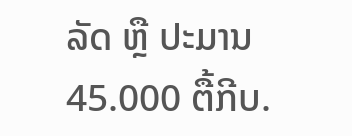ລັດ ຫຼື ປະມານ 45.000 ຕື້ກີບ.